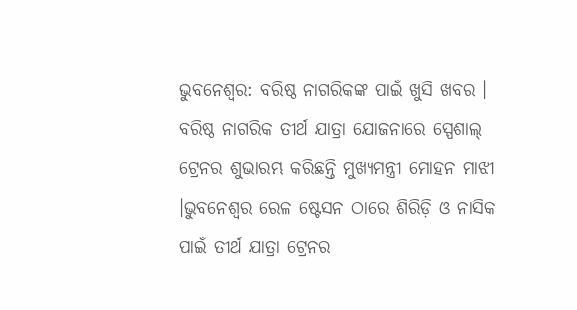ଭୁବନେଶ୍ୱର: ବରିଷ୍ଠ ନାଗରିକଙ୍କ ପାଇଁ ଖୁସି ଖବର । ବରିଷ୍ଠ ନାଗରିକ ତୀର୍ଥ ଯାତ୍ରା ଯୋଜନାରେ ସ୍ପେଶାଲ୍ ଟ୍ରେନର ଶୁଭାରମ୍ଭ କରିଛନ୍ତି ମୁଖ୍ୟମନ୍ତ୍ରୀ ମୋହନ ମାଝୀ ।ଭୁବନେଶ୍ୱର ରେଳ ଷ୍ଟେସନ ଠାରେ ଶିରିଡ଼ି ଓ ନାସିକ ପାଇଁ ତୀର୍ଥ ଯାତ୍ରା ଟ୍ରେନର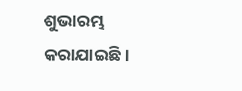ଶୁଭାରମ୍ଭ କରାଯାଇଛି।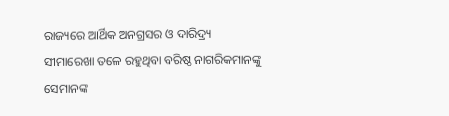ରାଜ୍ୟରେ ଆର୍ଥିକ ଅନଗ୍ରସର ଓ ଦାରିଦ୍ର୍ୟ ସୀମାରେଖା ତଳେ ରହୁଥିବା ବରିଷ୍ଠ ନାଗରିକମାନଙ୍କୁ ସେମାନଙ୍କ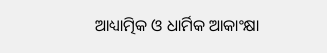ଆଧ୍ୟାତ୍ମିକ ଓ ଧାର୍ମିକ ଆକାଂକ୍ଷା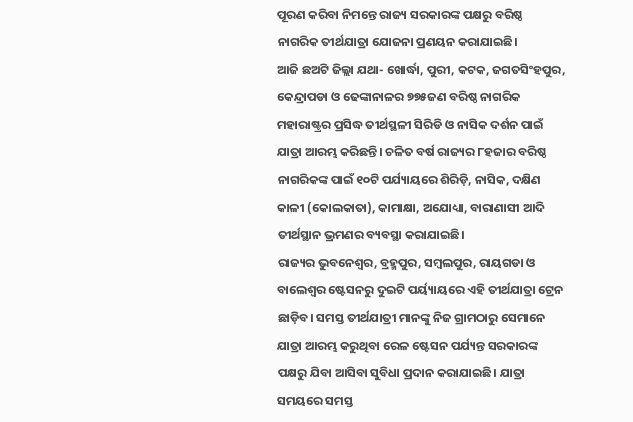ପୂରଣ କରିବା ନିମନ୍ତେ ରାଜ୍ୟ ସରକାରଙ୍କ ପକ୍ଷରୁ ବରିଷ୍ଠ ନାଗରିକ ତୀର୍ଥଯାତ୍ରା ଯୋଜନା ପ୍ରଣୟନ କରାଯାଇଛି।
ଆଜି ଛଅଟି ଜିଲ୍ଲା ଯଥା- ଖୋର୍ଦ୍ଧା, ପୁରୀ, କଟକ, ଜଗତସିଂହପୁର, କେନ୍ଦ୍ରାପଡା ଓ ଢେଙ୍କାନାଳର ୭୭୫ଜଣ ବରିଷ୍ଠ ନାଗରିକ ମହାରାଷ୍ଟ୍ରର ପ୍ରସିଦ୍ଧ ତୀର୍ଥସ୍ଥଳୀ ସିରିଡି ଓ ନାସିକ ଦର୍ଶନ ପାଇଁ ଯାତ୍ରା ଆରମ୍ଭ କରିଛନ୍ତି। ଚଳିତ ବର୍ଷ ରାଜ୍ୟର ୮ହଜାର ବରିଷ୍ଠ ନାଗରିକଙ୍କ ପାଇଁ ୧୦ଟି ପର୍ଯ୍ୟାୟରେ ଶିରିଡ଼ି, ନାସିକ, ଦକ୍ଷିଣ କାଳୀ (କୋଲକାତା), କାମାକ୍ଷା, ଅଯୋଧ୍ୟା, ବାରାଣାସୀ ଆଦି ତୀର୍ଥସ୍ଥାନ ଭ୍ରମଣର ବ୍ୟବସ୍ଥା କରାଯାଇଛି।
ରାଜ୍ୟର ଭୁବନେଶ୍ୱର, ବ୍ରହ୍ମପୁର, ସମ୍ବଲପୁର, ରାୟଗଡା ଓ ବାଲେଶ୍ୱର ଷ୍ଟେସନରୁ ଦୁଇଟି ପର୍ୟ୍ୟାୟରେ ଏହି ତୀର୍ଥଯାତ୍ରା ଟ୍ରେନ ଛାଡ଼ିବ। ସମସ୍ତ ତୀର୍ଥଯାତ୍ରୀ ମାନଙ୍କୁ ନିଜ ଗ୍ରାମଠାରୁ ସେମାନେ ଯାତ୍ରା ଆରମ୍ଭ କରୁଥିବା ରେଳ ଷ୍ଟେସନ ପର୍ଯ୍ୟନ୍ତ ସରକାରଙ୍କ ପକ୍ଷରୁ ଯିବା ଆସିବା ସୁବିଧା ପ୍ରଦାନ କରାଯାଇଛି। ଯାତ୍ରା ସମୟରେ ସମସ୍ତ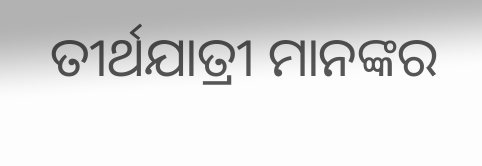ତୀର୍ଥଯାତ୍ରୀ ମାନଙ୍କର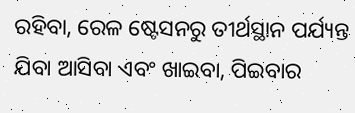ରହିବା, ରେଳ ଷ୍ଟେସନରୁ ତୀର୍ଥସ୍ଥାନ ପର୍ଯ୍ୟନ୍ତ ଯିବା ଆସିବା ଏବଂ ଖାଇବା, ପିଇବାର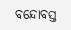ବନ୍ଦୋବସ୍ତ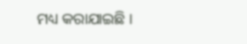ମଧ୍ୟ କରାଯାଇଛି ।